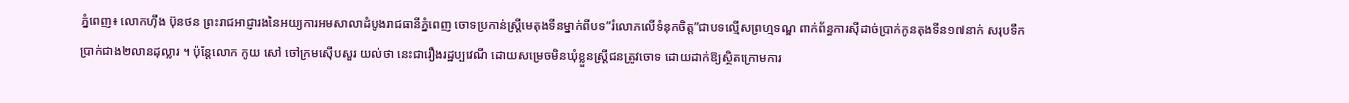ភ្នំពេញ៖ លោកហ៊ឹង ប៊ុនថន ព្រះរាជអាជ្ញារងនៃអយ្យការអមសាលាដំបូងរាជធានីភ្នំពេញ ចោទប្រកាន់ស្ត្រីមេតុងទីនម្នាក់ពីបទ”រំលោភលើទំនុកចិត្ត”ជាបទល្មើសព្រហ្មទណ្ឌ ពាក់ព័ន្ធការស៊ីដាច់ប្រាក់កូនតុងទីន១៧នាក់ សរុបទឹកប្រាក់ជាង២លានដុល្លារ ។ ប៉ុន្តែលោក កូយ សៅ ចៅក្រមស៊ើបសួរ យល់ថា នេះជារឿងរដ្ឋប្បវេណី ដោយសម្រេចមិនឃុំខ្លួនស្ត្រីជនត្រូវចោទ ដោយដាក់ឱ្យស្ថិតក្រោមការ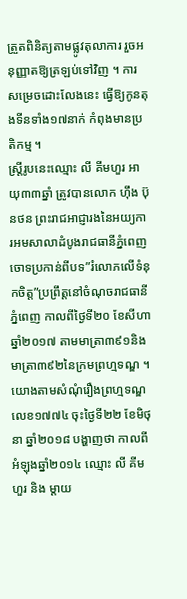ត្រួតពិនិត្យតាមផ្លូវតុលាការ រួចអនុញ្ញាតឱ្យត្រឡប់ទៅវិញ ។ ការសម្រេចដោះលែងនេះ ធ្វើឱ្យកូនតុងទីនទាំង១៧នាក់ កំពុងមានប្រតិកម្ម ។
ស្ត្រីរូបនេះឈ្មោះ លី គីមហួរ អាយុ៣៣ឆ្នាំ ត្រូវបានលោក ហ៊ឹង ប៊ុនថន ព្រះរាជអាជ្ញារងនៃអយ្យការអមសាលាដំបូងរាជធានីភ្នំពេញ ចោទប្រកាន់ពីបទ”រំលោភលើទំនុកចិត្ត”ប្រព្រឹត្តនៅចំណុចរាជធានីភ្នំពេញ កាលពីថ្ងៃទី២០ ខែសីហា ឆ្នាំ២០១៧ តាមមាត្រា៣៩១និងមាត្រា៣៩២នៃក្រមព្រហ្មទណ្ឌ ។
យោងតាមសំណុំរឿងព្រហ្មទណ្ឌលេខ១៧៧៤ ចុះថ្ងៃទី២២ ខែមិថុនា ឆ្នាំ២០១៨ បង្ហាញថា កាលពីអំឡុងឆ្នាំ២០១៤ ឈ្មោះ លី គីមហួរ និង ម្តាយ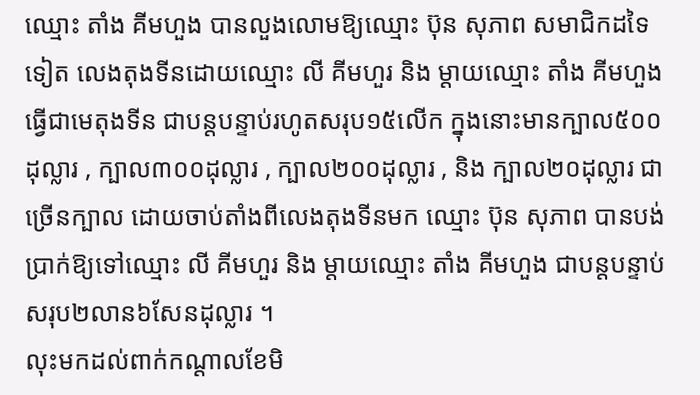ឈ្មោះ តាំង គីមហួង បានលួងលោមឱ្យឈ្មោះ ប៊ុន សុភាព សមាជិកដទៃទៀត លេងតុងទីនដោយឈ្មោះ លី គីមហួរ និង ម្តាយឈ្មោះ តាំង គីមហួង ធ្វើជាមេតុងទីន ជាបន្តបន្ទាប់រហូតសរុប១៥លើក ក្នុងនោះមានក្បាល៥០០ដុល្លារ , ក្បាល៣០០ដុល្លារ , ក្បាល២០០ដុល្លារ , និង ក្បាល២០ដុល្លារ ជាច្រើនក្បាល ដោយចាប់តាំងពីលេងតុងទីនមក ឈ្មោះ ប៊ុន សុភាព បានបង់ប្រាក់ឱ្យទៅឈ្មោះ លី គីមហួរ និង ម្តាយឈ្មោះ តាំង គីមហួង ជាបន្តបន្ទាប់សរុប២លាន៦សែនដុល្លារ ។
លុះមកដល់ពាក់កណ្ដាលខែមិ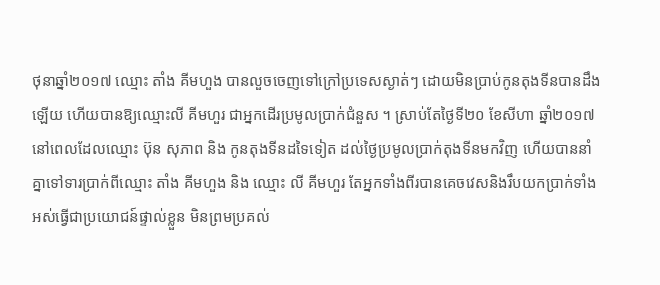ថុនាឆ្នាំ២០១៧ ឈ្មោះ តាំង គីមហួង បានលួចចេញទៅក្រៅប្រទេសស្ងាត់ៗ ដោយមិនប្រាប់កូនតុងទីនបានដឹងឡើយ ហើយបានឱ្យឈ្មោះលី គីមហួរ ជាអ្នកដើរប្រមូលប្រាក់ជំនួស ។ ស្រាប់តែថ្ងៃទី២០ ខែសីហា ឆ្នាំ២០១៧ នៅពេលដែលឈ្មោះ ប៊ុន សុភាព និង កូនតុងទីនដទៃទៀត ដល់ថ្ងៃប្រមូលប្រាក់តុងទីនមកវិញ ហើយបាននាំគ្នាទៅទារប្រាក់ពីឈ្មោះ តាំង គីមហួង និង ឈ្មោះ លី គីមហួរ តែអ្នកទាំងពីរបានគេចវេសនិងរឹបយកប្រាក់ទាំងអស់ធ្វើជាប្រយោជន៍ផ្ទាល់ខ្លួន មិនព្រមប្រគល់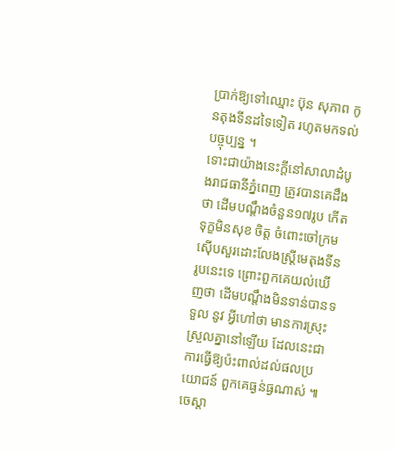ប្រាក់ឱ្យទៅឈ្មោះ ប៊ុន សុភាព កូនតុងទីនដទៃទៀត រហូតមកទល់បច្ចុប្បន្ន ។
ទោះជាយ៉ាងនេះក្តីនៅសាលាដំបូងរាជធានីភ្នំពេញ ត្រូវបានគេដឹងថា ដើមបណ្តឹងចំនួន១៧រូប កើតទុក្ខមិនសុខ ចិត្ត ចំពោះចៅក្រមស៊ើបសួរដោះលែងស្រ្តីមេតុងទីនរូបនេះទេ ព្រោះពួកគេយល់ឃើញថា ដើមបណ្តឹងមិនទាន់បានទទួល នូវ អ្វីហៅថា មានការស្រុះស្រួលគ្នានៅឡើយ ដែលនេះជាការធ្វើឱ្យប៉ះពាល់ដល់ផលប្រយោជន៍ ពួកគេធ្ងន់ធ្ងណាស់ ៕ចេស្តា